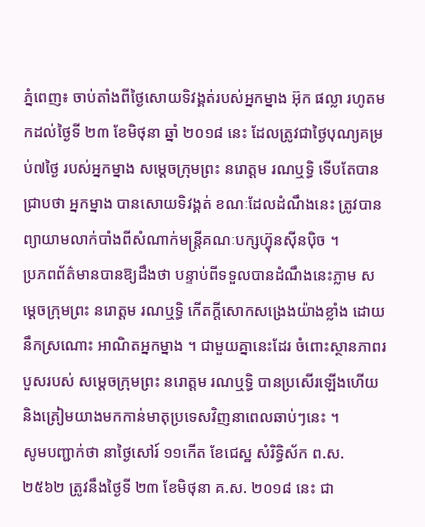ភ្នំពេញ៖ ចាប់តាំងពីថ្ងៃសោយទិវង្គត់របស់អ្នកម្នាង អ៊ុក ផល្លា រហូតមកដល់ថ្ងៃទី ២៣ ខែមិថុនា ឆ្នាំ ២០១៨ នេះ ដែលត្រូវជាថ្ងៃបុណ្យគម្រប់៧ថ្ងៃ របស់អ្នកម្នាង សម្ដេចក្រុមព្រះ នរោត្តម រណឬទ្ធិ ទើបតែបានជ្រាបថា អ្នកម្នាង បានសោយទិវង្គត់ ខណៈដែលដំណឹងនេះ ត្រូវបានព្យាយាមលាក់បាំងពីសំណាក់មន្ត្រីគណៈបក្សហ្វ៊ុនស៊ីនប៉ិច ។
ប្រភពព័ត៌មានបានឱ្យដឹងថា បន្ទាប់ពីទទួលបានដំណឹងនេះភ្លាម សម្ដេចក្រុមព្រះ នរោត្តម រណឬទ្ធិ កើតក្ដីសោកសង្រេងយ៉ាងខ្លាំង ដោយនឹកស្រណោះ អាណិតអ្នកម្នាង ។ ជាមួយគ្នានេះដែរ ចំពោះស្ថានភាពរបួសរបស់ សម្ដេចក្រុមព្រះ នរោត្តម រណឬទ្ធិ បានប្រសើរឡើងហើយ និងត្រៀមយាងមកកាន់មាតុប្រទេសវិញនាពេលឆាប់ៗនេះ ។
សូមបញ្ជាក់ថា នាថ្ងៃសៅរ៍ ១១កើត ខែជេស្ឋ សំរិទ្ធិស័ក ព.ស. ២៥៦២ ត្រូវនឹងថ្ងៃទី ២៣ ខែមិថុនា គ.ស. ២០១៨ នេះ ជា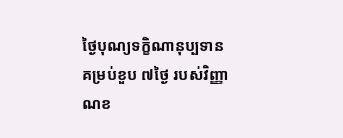ថ្ងៃបុណ្យទក្ខិណានុប្បទាន គម្រប់ខួប ៧ថ្ងៃ របស់វិញ្ញាណខ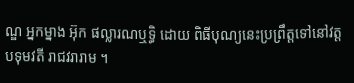ណ្ឌ អ្នកម្នាង អ៊ុក ផល្លារណឬទ្ធិ ដោយ ពិធីបុណ្យនេះប្រព្រឹត្តទៅនៅវត្តបទុមវតី រាជវរារាម ។